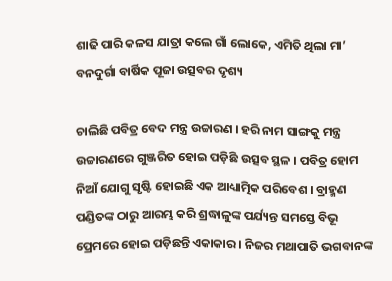ଶାଢି ପାରି କଳସ ଯାତ୍ରା କଲେ ଗାଁ ଲୋକେ, ଏମିତି ଥିଲା ମା’ ବନଦୁର୍ଗା ବାର୍ଷିକ ପୂଜା ଉତ୍ସବର ଦୃଶ୍ୟ

ଚାଲିଛି ପବିତ୍ର ବେଦ ମନ୍ତ୍ର ଉଚ୍ଚାରଣ । ହରି ନାମ ସାଙ୍ଗକୁ ମନ୍ତ୍ର ଉଚ୍ଚାରଣରେ ଗୁଞ୍ଜରିତ ହୋଇ ପଡ଼ିଛି ଉତ୍ସବ ସ୍ଥଳ । ପବିତ୍ର ହୋମ ନିଆଁ ଯୋଗୁ ସୃଷ୍ଟି ହୋଇଛି ଏକ ଆଧ୍ୟାତ୍ମିକ ପରିବେଶ । ବ୍ରାହ୍ମଣ ପଣ୍ଡିତଙ୍କ ଠାରୁ ଆରମ୍ଭ କରି ଶ୍ରଦ୍ଧାଳୁଙ୍କ ପର୍ଯ୍ୟନ୍ତ ସମସ୍ତେ ବିଭୂ ପ୍ରେମରେ ହୋଇ ପଡ଼ିଛନ୍ତି ଏକାକାର । ନିଜର ମଥାପାତି ଭଗବାନଙ୍କ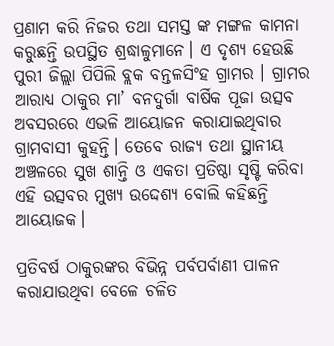ପ୍ରଣାମ କରି ନିଜର ତଥା ସମସ୍ତ ଙ୍କ ମଙ୍ଗଳ କାମନା କରୁଛନ୍ତି ଉପସ୍ଥିତ ଶ୍ରଦ୍ଧାଳୁମାନେ। ଏ ଦୃଶ୍ୟ ହେଉଛି ପୁରୀ ଜିଲ୍ଲା ପିପିଲି ବ୍ଲକ ବନ୍ତଳସିଂହ ଗ୍ରାମର । ଗ୍ରାମର ଆରାଧ୍ୟ ଠାକୁର ମା’ ବନଦୁର୍ଗା ବାର୍ଷିକ ପୂଜା ଉତ୍ସବ ଅବସରରେ ଏଭଳି ଆୟୋଜନ କରାଯାଇଥିବାର ଗ୍ରାମବାସୀ କୁହନ୍ତି। ତେବେ ରାଜ୍ୟ ତଥା ସ୍ଥାନୀୟ ଅଞ୍ଚଳରେ ସୁଖ ଶାନ୍ତି ଓ ଏକତା ପ୍ରତିଷ୍ଠା ସୃଷ୍ଟି କରିବା ଏହି ଉତ୍ସବର ମୁଖ୍ୟ ଉଦ୍ଦେଶ୍ୟ ବୋଲି କହିଛନ୍ତି ଆୟୋଜକ।

ପ୍ରତିବର୍ଷ ଠାକୁରଙ୍କର ବିଭିନ୍ନ ପର୍ବପର୍ବାଣୀ ପାଳନ କରାଯାଉଥିବା ବେଳେ ଚଳିତ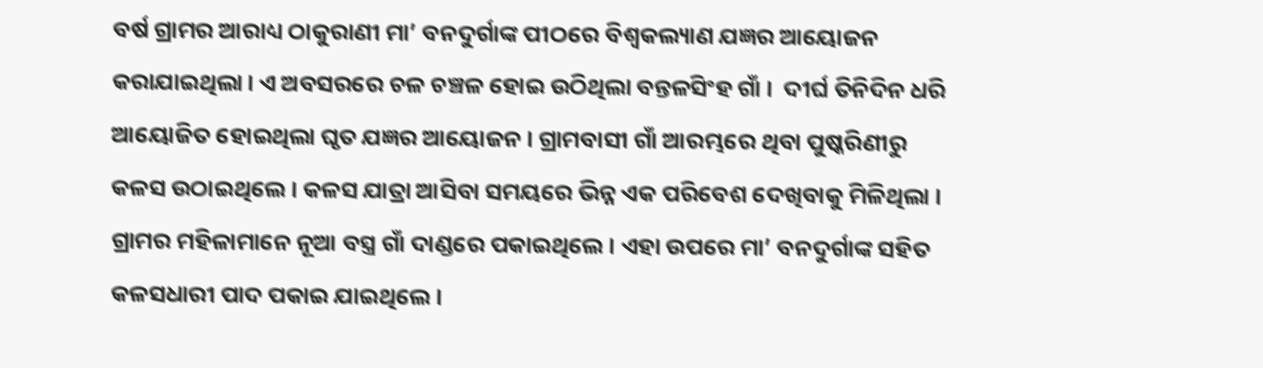ବର୍ଷ ଗ୍ରାମର ଆରାଧ୍ୟ ଠାକୁରାଣୀ ମା’ ବନଦୁର୍ଗାଙ୍କ ପୀଠରେ ବିଶ୍ୱକଲ୍ୟାଣ ଯଜ୍ଞର ଆୟୋଜନ କରାଯାଇଥିଲା। ଏ ଅବସରରେ ଚଳ ଚଞ୍ଚଳ ହୋଇ ଉଠିଥିଲା ବନ୍ତଳସିଂହ ଗାଁ ।  ଦୀର୍ଘ ତିନିଦିନ ଧରି ଆୟୋଜିତ ହୋଇଥିଲା ଘୃତ ଯଜ୍ଞର ଆୟୋଜନ । ଗ୍ରାମବାସୀ ଗାଁ ଆରମ୍ଭରେ ଥିବା ପୁଷ୍କରିଣୀରୁ କଳସ ଉଠାଇଥିଲେ । କଳସ ଯାତ୍ରା ଆସିବା ସମୟରେ ଭିନ୍ନ ଏକ ପରିବେଶ ଦେଖିବାକୁ ମିଳିଥିଲା । ଗ୍ରାମର ମହିଳାମାନେ ନୂଆ ବସ୍ତ୍ର ଗାଁ ଦାଣ୍ଡରେ ପକାଇଥିଲେ। ଏହା ଉପରେ ମା’ ବନଦୁର୍ଗାଙ୍କ ସହିତ କଳସଧାରୀ ପାଦ ପକାଇ ଯାଇଥିଲେ।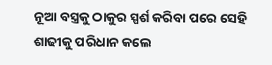ନୂଆ ବସ୍ତ୍ରକୁ ଠାକୁର ସ୍ପର୍ଶ କରିବା ପରେ ସେହି ଶାଢୀକୁ ପରିଧାନ କଲେ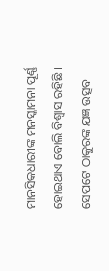ମାନସିକଧାରୀଙ୍କ ମନସ୍କାମନା ପୂର୍ଣ୍ଣ ହୋଇଥାଏ ବୋଲି ବିଶ୍ୱାସ ରହିଛି । ସେପଟେ ଠାକୁରଙ୍କ ଯଜ୍ଞ ଉତ୍ସବ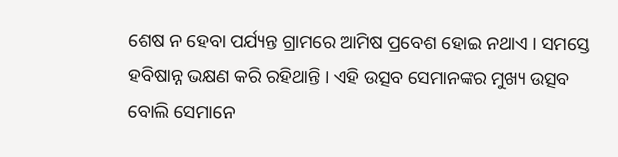ଶେଷ ନ ହେବା ପର୍ଯ୍ୟନ୍ତ ଗ୍ରାମରେ ଆମିଷ ପ୍ରବେଶ ହୋଇ ନଥାଏ । ସମସ୍ତେ ହବିଷାନ୍ନ ଭକ୍ଷଣ କରି ରହିଥାନ୍ତି । ଏହି ଉତ୍ସବ ସେମାନଙ୍କର ମୁଖ୍ୟ ଉତ୍ସବ ବୋଲି ସେମାନେ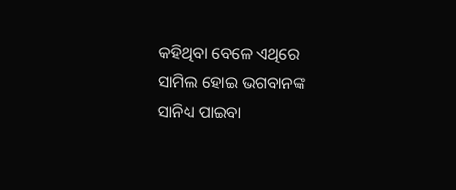କହିଥିବା ବେଳେ ଏଥିରେ ସାମିଲ ହୋଇ ଭଗବାନଙ୍କ ସାନିଧ୍ୟ ପାଇବା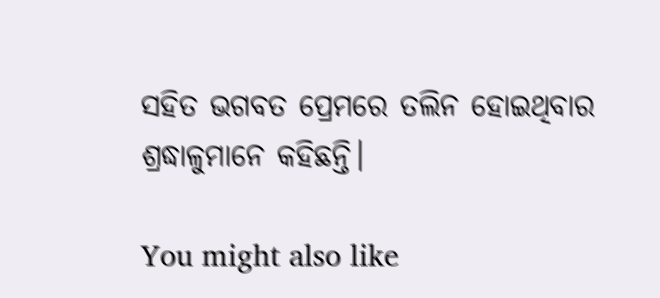ସହିତ ଭଗବତ ପ୍ରେମରେ ତଲିନ ହୋଇଥିବାର ଶ୍ରଦ୍ଧାଳୁମାନେ କହିଛନ୍ତି।

You might also like